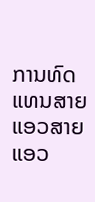ການທົດແທນສາຍແອວສາຍແອວ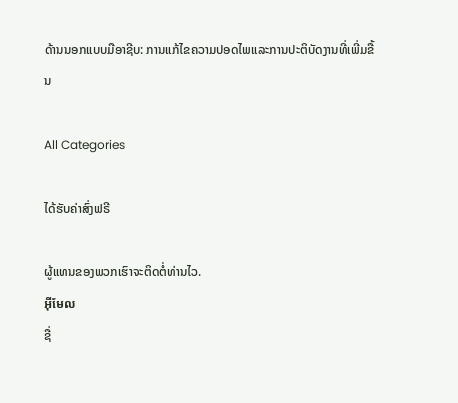ດ້ານນອກແບບມືອາຊີບ: ການແກ້ໄຂຄວາມປອດໄພແລະການປະຕິບັດງານທີ່ເພີ່ມຂື້ນ

All Categories

ໄດ້ຮັບຄ່າສົ່ງຟຣີ

ຜູ້ແທນຂອງພວກເຮົາຈະຕິດຕໍ່ທ່ານໄວ.
អ៊ីមែល
ຊື່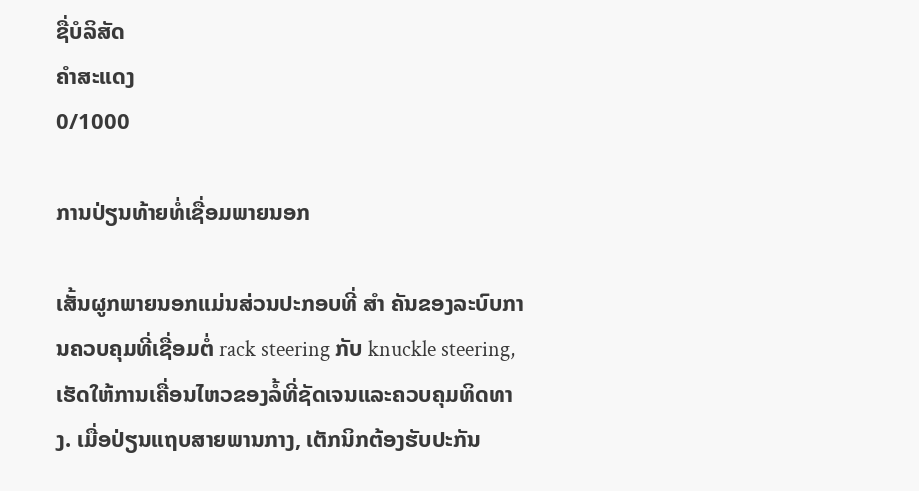ຊື່ບໍລິສັດ
ຄຳສະແດງ
0/1000

ການປ່ຽນທ້າຍທໍ່ເຊື່ອມພາຍນອກ

ເສັ້ນຜູກພາຍນອກແມ່ນສ່ວນປະກອບທີ່ ສໍາ ຄັນຂອງລະບົບການຄວບຄຸມທີ່ເຊື່ອມຕໍ່ rack steering ກັບ knuckle steering, ເຮັດໃຫ້ການເຄື່ອນໄຫວຂອງລໍ້ທີ່ຊັດເຈນແລະຄວບຄຸມທິດທາງ. ເມື່ອປ່ຽນແຖບສາຍພານກາງ, ເຕັກນິກຕ້ອງຮັບປະກັນ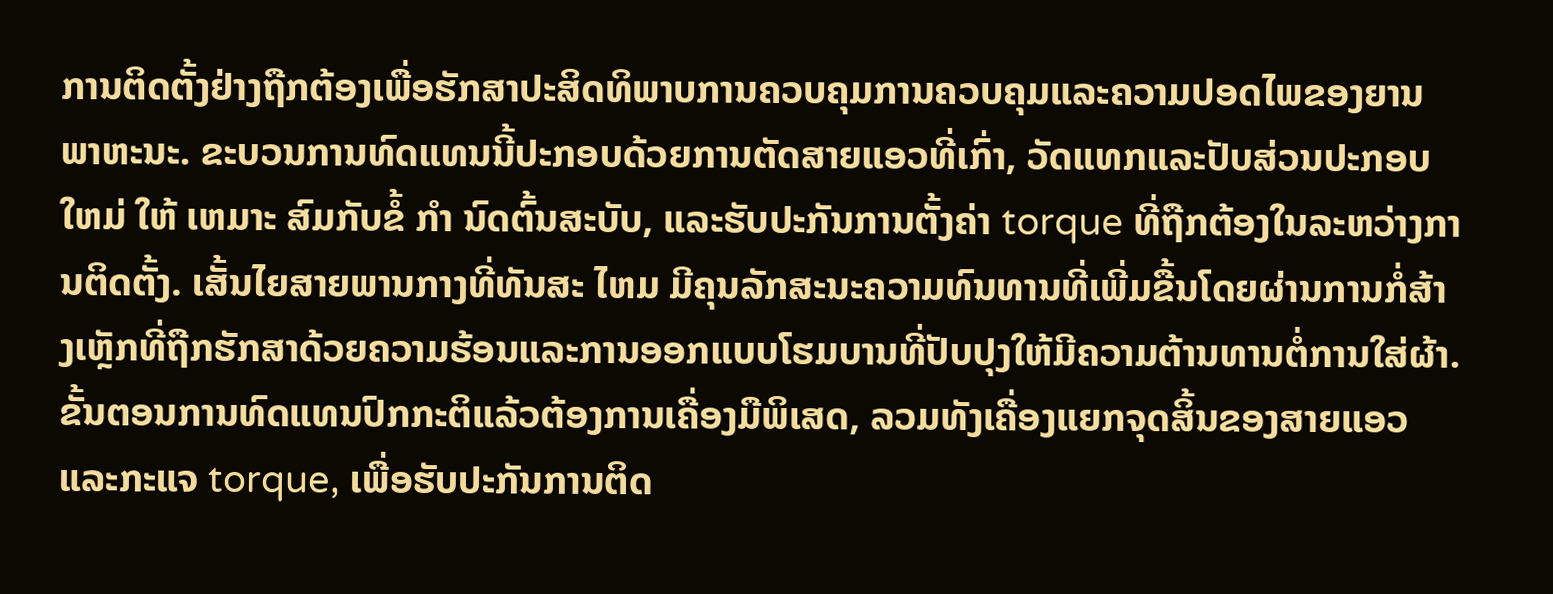ການຕິດຕັ້ງຢ່າງຖືກຕ້ອງເພື່ອຮັກສາປະສິດທິພາບການຄວບຄຸມການຄວບຄຸມແລະຄວາມປອດໄພຂອງຍານພາຫະນະ. ຂະບວນການທົດແທນນີ້ປະກອບດ້ວຍການຕັດສາຍແອວທີ່ເກົ່າ, ວັດແທກແລະປັບສ່ວນປະກອບ ໃຫມ່ ໃຫ້ ເຫມາະ ສົມກັບຂໍ້ ກໍາ ນົດຕົ້ນສະບັບ, ແລະຮັບປະກັນການຕັ້ງຄ່າ torque ທີ່ຖືກຕ້ອງໃນລະຫວ່າງການຕິດຕັ້ງ. ເສັ້ນໄຍສາຍພານກາງທີ່ທັນສະ ໄຫມ ມີຄຸນລັກສະນະຄວາມທົນທານທີ່ເພີ່ມຂື້ນໂດຍຜ່ານການກໍ່ສ້າງເຫຼັກທີ່ຖືກຮັກສາດ້ວຍຄວາມຮ້ອນແລະການອອກແບບໂຮມບານທີ່ປັບປຸງໃຫ້ມີຄວາມຕ້ານທານຕໍ່ການໃສ່ຜ້າ. ຂັ້ນຕອນການທົດແທນປົກກະຕິແລ້ວຕ້ອງການເຄື່ອງມືພິເສດ, ລວມທັງເຄື່ອງແຍກຈຸດສິ້ນຂອງສາຍແອວແລະກະແຈ torque, ເພື່ອຮັບປະກັນການຕິດ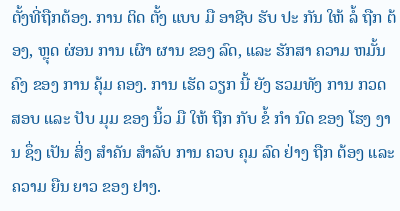ຕັ້ງທີ່ຖືກຕ້ອງ. ການ ຕິດ ຕັ້ງ ແບບ ມື ອາຊີບ ຮັບ ປະ ກັນ ໃຫ້ ລໍ້ ຖືກ ຕ້ອງ, ຫຼຸດ ຜ່ອນ ການ ເຜົາ ຜານ ຂອງ ລົດ, ແລະ ຮັກສາ ຄວາມ ຫມັ້ນ ຄົງ ຂອງ ການ ຄຸ້ມ ຄອງ. ການ ເຮັດ ວຽກ ນີ້ ຍັງ ຮວມທັງ ການ ກວດ ສອບ ແລະ ປັບ ມຸມ ຂອງ ນິ້ວ ມື ໃຫ້ ຖືກ ກັບ ຂໍ້ ກໍາ ນົດ ຂອງ ໂຮງ ງານ ຊຶ່ງ ເປັນ ສິ່ງ ສໍາຄັນ ສໍາລັບ ການ ຄວບ ຄຸມ ລົດ ຢ່າງ ຖືກ ຕ້ອງ ແລະ ຄວາມ ຍືນ ຍາວ ຂອງ ຢາງ.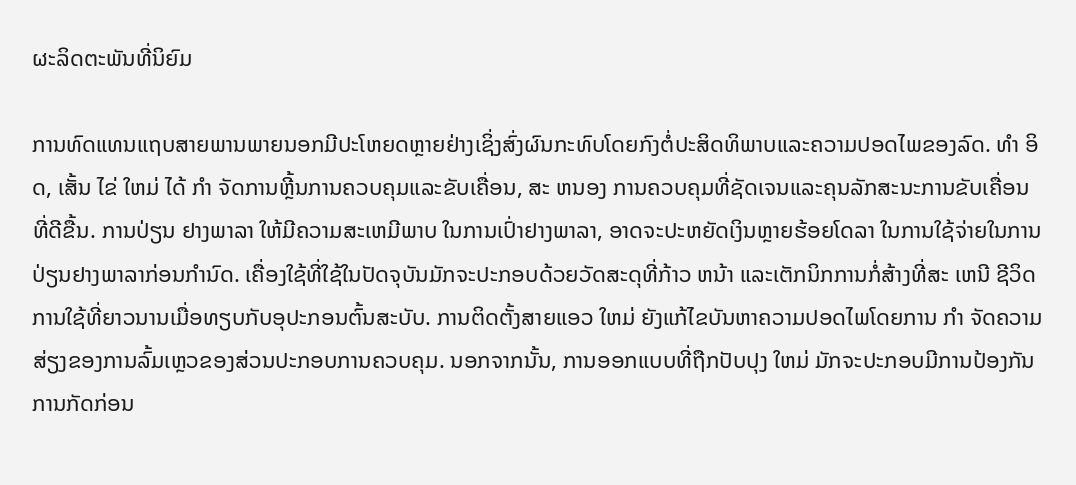ຜະລິດຕະພັນທີ່ນິຍົມ

ການທົດແທນແຖບສາຍພານພາຍນອກມີປະໂຫຍດຫຼາຍຢ່າງເຊິ່ງສົ່ງຜົນກະທົບໂດຍກົງຕໍ່ປະສິດທິພາບແລະຄວາມປອດໄພຂອງລົດ. ທໍາ ອິດ, ເສັ້ນ ໄຂ່ ໃຫມ່ ໄດ້ ກໍາ ຈັດການຫຼີ້ນການຄວບຄຸມແລະຂັບເຄື່ອນ, ສະ ຫນອງ ການຄວບຄຸມທີ່ຊັດເຈນແລະຄຸນລັກສະນະການຂັບເຄື່ອນທີ່ດີຂື້ນ. ການປ່ຽນ ຢາງພາລາ ໃຫ້ມີຄວາມສະເຫມີພາບ ໃນການເປົ່າຢາງພາລາ, ອາດຈະປະຫຍັດເງິນຫຼາຍຮ້ອຍໂດລາ ໃນການໃຊ້ຈ່າຍໃນການປ່ຽນຢາງພາລາກ່ອນກໍານົດ. ເຄື່ອງໃຊ້ທີ່ໃຊ້ໃນປັດຈຸບັນມັກຈະປະກອບດ້ວຍວັດສະດຸທີ່ກ້າວ ຫນ້າ ແລະເຕັກນິກການກໍ່ສ້າງທີ່ສະ ເຫນີ ຊີວິດການໃຊ້ທີ່ຍາວນານເມື່ອທຽບກັບອຸປະກອນຕົ້ນສະບັບ. ການຕິດຕັ້ງສາຍແອວ ໃຫມ່ ຍັງແກ້ໄຂບັນຫາຄວາມປອດໄພໂດຍການ ກໍາ ຈັດຄວາມສ່ຽງຂອງການລົ້ມເຫຼວຂອງສ່ວນປະກອບການຄວບຄຸມ. ນອກຈາກນັ້ນ, ການອອກແບບທີ່ຖືກປັບປຸງ ໃຫມ່ ມັກຈະປະກອບມີການປ້ອງກັນການກັດກ່ອນ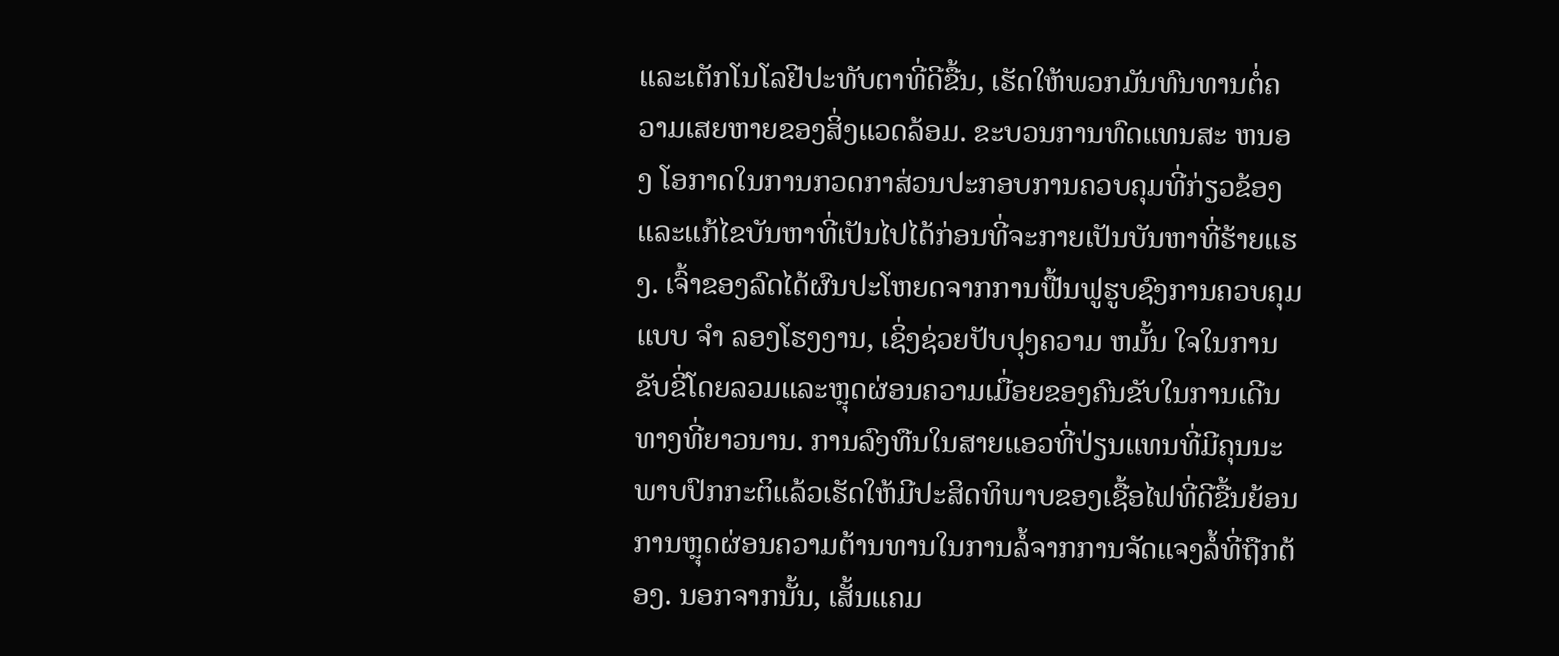ແລະເຕັກໂນໂລຢີປະທັບຕາທີ່ດີຂື້ນ, ເຮັດໃຫ້ພວກມັນທົນທານຕໍ່ຄວາມເສຍຫາຍຂອງສິ່ງແວດລ້ອມ. ຂະບວນການທົດແທນສະ ຫນອງ ໂອກາດໃນການກວດກາສ່ວນປະກອບການຄວບຄຸມທີ່ກ່ຽວຂ້ອງແລະແກ້ໄຂບັນຫາທີ່ເປັນໄປໄດ້ກ່ອນທີ່ຈະກາຍເປັນບັນຫາທີ່ຮ້າຍແຮງ. ເຈົ້າຂອງລົດໄດ້ຜົນປະໂຫຍດຈາກການຟື້ນຟູຮູບຊົງການຄວບຄຸມແບບ ຈໍາ ລອງໂຮງງານ, ເຊິ່ງຊ່ວຍປັບປຸງຄວາມ ຫມັ້ນ ໃຈໃນການຂັບຂີ່ໂດຍລວມແລະຫຼຸດຜ່ອນຄວາມເມື່ອຍຂອງຄົນຂັບໃນການເດີນທາງທີ່ຍາວນານ. ການລົງທືນໃນສາຍແອວທີ່ປ່ຽນແທນທີ່ມີຄຸນນະພາບປົກກະຕິແລ້ວເຮັດໃຫ້ມີປະສິດທິພາບຂອງເຊື້ອໄຟທີ່ດີຂື້ນຍ້ອນການຫຼຸດຜ່ອນຄວາມຕ້ານທານໃນການລໍ້ຈາກການຈັດແຈງລໍ້ທີ່ຖືກຕ້ອງ. ນອກຈາກນັ້ນ, ເສັ້ນແຄມ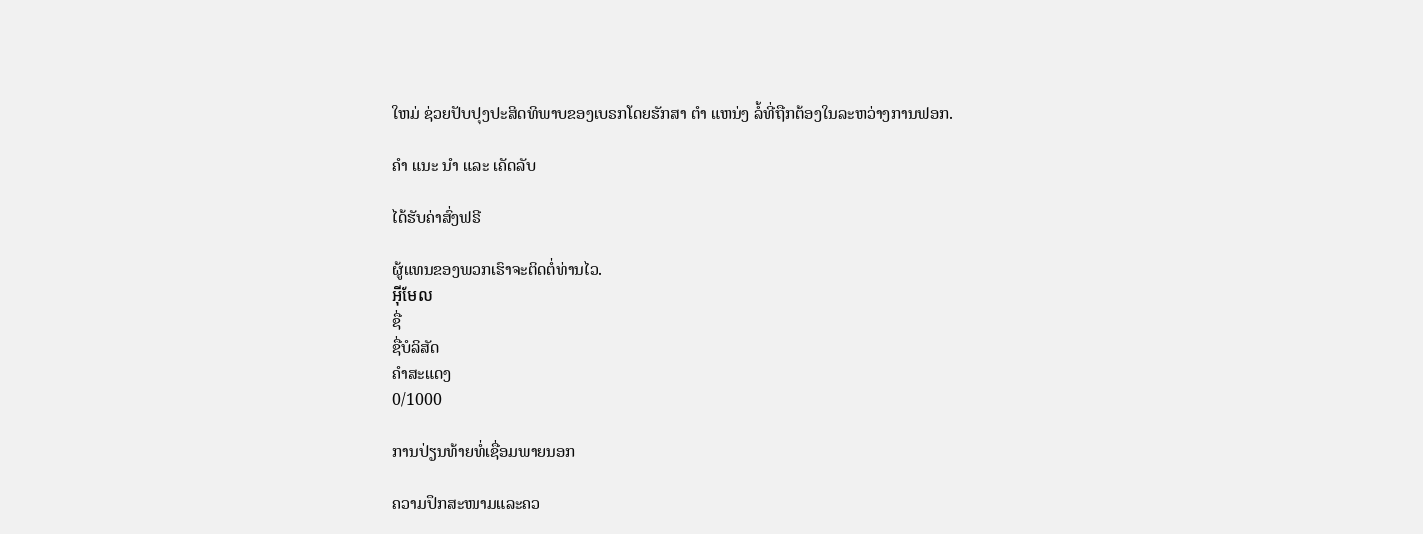ໃຫມ່ ຊ່ວຍປັບປຸງປະສິດທິພາບຂອງເບຣກໂດຍຮັກສາ ຕໍາ ແຫນ່ງ ລໍ້ທີ່ຖືກຕ້ອງໃນລະຫວ່າງການຟອກ.

ຄໍາ ແນະ ນໍາ ແລະ ເຄັດລັບ

ໄດ້ຮັບຄ່າສົ່ງຟຣີ

ຜູ້ແທນຂອງພວກເຮົາຈະຕິດຕໍ່ທ່ານໄວ.
អ៊ីមែល
ຊື່
ຊື່ບໍລິສັດ
ຄຳສະແດງ
0/1000

ການປ່ຽນທ້າຍທໍ່ເຊື່ອມພາຍນອກ

ຄວາມປຶກສະໜາມແລະຄວ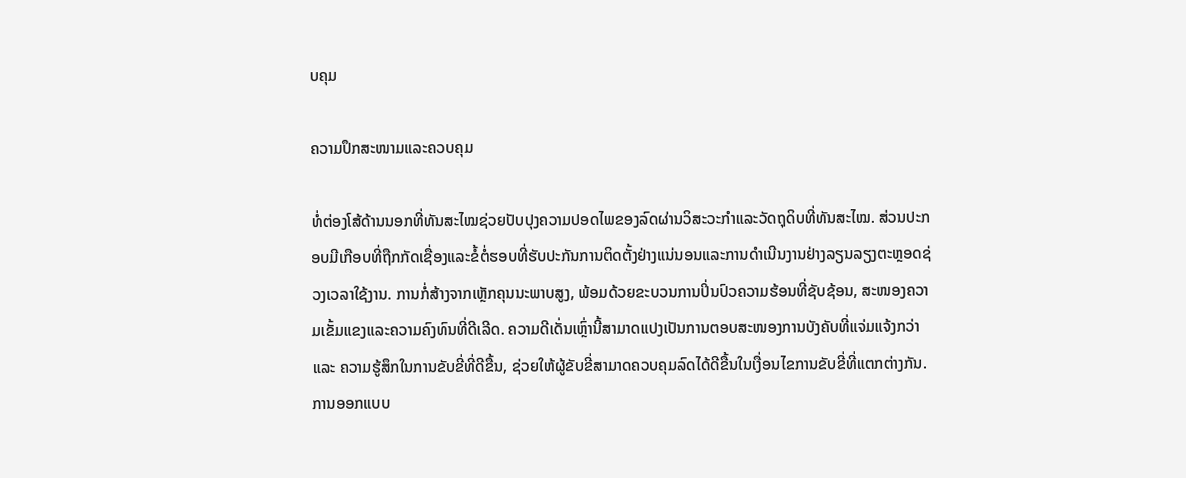ບຄຸມ

ຄວາມປຶກສະໜາມແລະຄວບຄຸມ

ທໍ່ຕ່ອງໂສ້ດ້ານນອກທີ່ທັນສະໄໝຊ່ວຍປັບປຸງຄວາມປອດໄພຂອງລົດຜ່ານວິສະວະກຳແລະວັດຖຸດິບທີ່ທັນສະໄໝ. ສ່ວນປະກອບມີເກືອບທີ່ຖືກກັດເຊື່ອງແລະຂໍ້ຕໍ່ຮອບທີ່ຮັບປະກັນການຕິດຕັ້ງຢ່າງແນ່ນອນແລະການດຳເນີນງານຢ່າງລຽນລຽງຕະຫຼອດຊ່ວງເວລາໃຊ້ງານ. ການກໍ່ສ້າງຈາກເຫຼັກຄຸນນະພາບສູງ, ພ້ອມດ້ວຍຂະບວນການປິ່ນປົວຄວາມຮ້ອນທີ່ຊັບຊ້ອນ, ສະໜອງຄວາມເຂັ້ມແຂງແລະຄວາມຄົງທົນທີ່ດີເລີດ. ຄວາມດີເດັ່ນເຫຼົ່ານີ້ສາມາດແປງເປັນການຕອບສະໜອງການບັງຄັບທີ່ແຈ່ມແຈ້ງກວ່າ ແລະ ຄວາມຮູ້ສຶກໃນການຂັບຂີ່ທີ່ດີຂື້ນ, ຊ່ວຍໃຫ້ຜູ້ຂັບຂີ່ສາມາດຄວບຄຸມລົດໄດ້ດີຂື້ນໃນເງື່ອນໄຂການຂັບຂີ່ທີ່ແຕກຕ່າງກັນ. ການອອກແບບ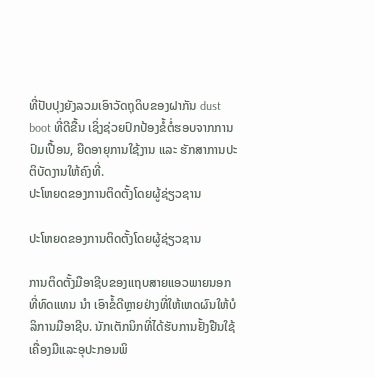ທີ່ປັບປຸງຍັງລວມເອົາວັດຖຸດິບຂອງຝາກັນ dust boot ທີ່ດີຂື້ນ ເຊິ່ງຊ່ວຍປົກປ້ອງຂໍ້ຕໍ່ຮອບຈາກການປົມເປື້ອນ, ຍືດອາຍຸການໃຊ້ງານ ແລະ ຮັກສາການປະຕິບັດງານໃຫ້ຄົງທີ່.
ປະໂຫຍດຂອງການຕິດຕັ້ງໂດຍຜູ້ຊ່ຽວຊານ

ປະໂຫຍດຂອງການຕິດຕັ້ງໂດຍຜູ້ຊ່ຽວຊານ

ການຕິດຕັ້ງມືອາຊີບຂອງແຖບສາຍແອວພາຍນອກທີ່ທົດແທນ ນໍາ ເອົາຂໍ້ດີຫຼາຍຢ່າງທີ່ໃຫ້ເຫດຜົນໃຫ້ບໍລິການມືອາຊີບ. ນັກເຕັກນິກທີ່ໄດ້ຮັບການຢັ້ງຢືນໃຊ້ເຄື່ອງມືແລະອຸປະກອນພິ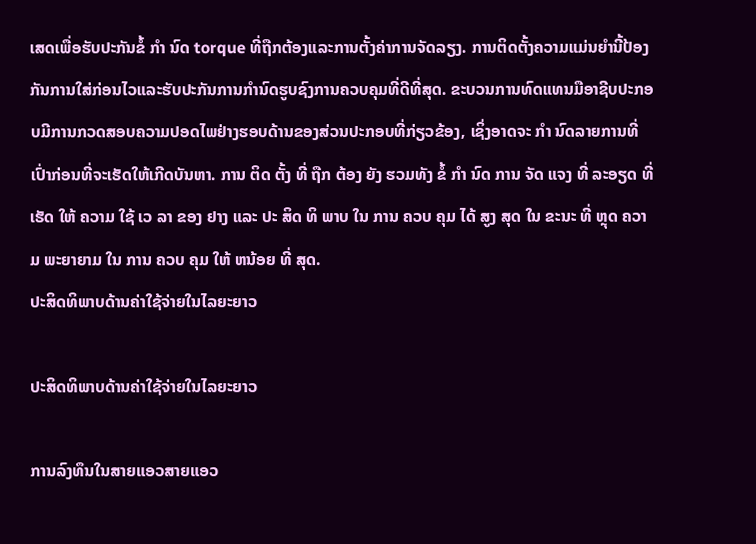ເສດເພື່ອຮັບປະກັນຂໍ້ ກໍາ ນົດ torque ທີ່ຖືກຕ້ອງແລະການຕັ້ງຄ່າການຈັດລຽງ. ການຕິດຕັ້ງຄວາມແມ່ນຍໍານີ້ປ້ອງກັນການໃສ່ກ່ອນໄວແລະຮັບປະກັນການກໍານົດຮູບຊົງການຄວບຄຸມທີ່ດີທີ່ສຸດ. ຂະບວນການທົດແທນມືອາຊີບປະກອບມີການກວດສອບຄວາມປອດໄພຢ່າງຮອບດ້ານຂອງສ່ວນປະກອບທີ່ກ່ຽວຂ້ອງ, ເຊິ່ງອາດຈະ ກໍາ ນົດລາຍການທີ່ເປົ່າກ່ອນທີ່ຈະເຮັດໃຫ້ເກີດບັນຫາ. ການ ຕິດ ຕັ້ງ ທີ່ ຖືກ ຕ້ອງ ຍັງ ຮວມທັງ ຂໍ້ ກໍາ ນົດ ການ ຈັດ ແຈງ ທີ່ ລະອຽດ ທີ່ ເຮັດ ໃຫ້ ຄວາມ ໃຊ້ ເວ ລາ ຂອງ ຢາງ ແລະ ປະ ສິດ ທິ ພາບ ໃນ ການ ຄວບ ຄຸມ ໄດ້ ສູງ ສຸດ ໃນ ຂະນະ ທີ່ ຫຼຸດ ຄວາມ ພະຍາຍາມ ໃນ ການ ຄວບ ຄຸມ ໃຫ້ ຫນ້ອຍ ທີ່ ສຸດ.
ປະສິດທິພາບດ້ານຄ່າໃຊ້ຈ່າຍໃນໄລຍະຍາວ

ປະສິດທິພາບດ້ານຄ່າໃຊ້ຈ່າຍໃນໄລຍະຍາວ

ການລົງທຶນໃນສາຍແອວສາຍແອວ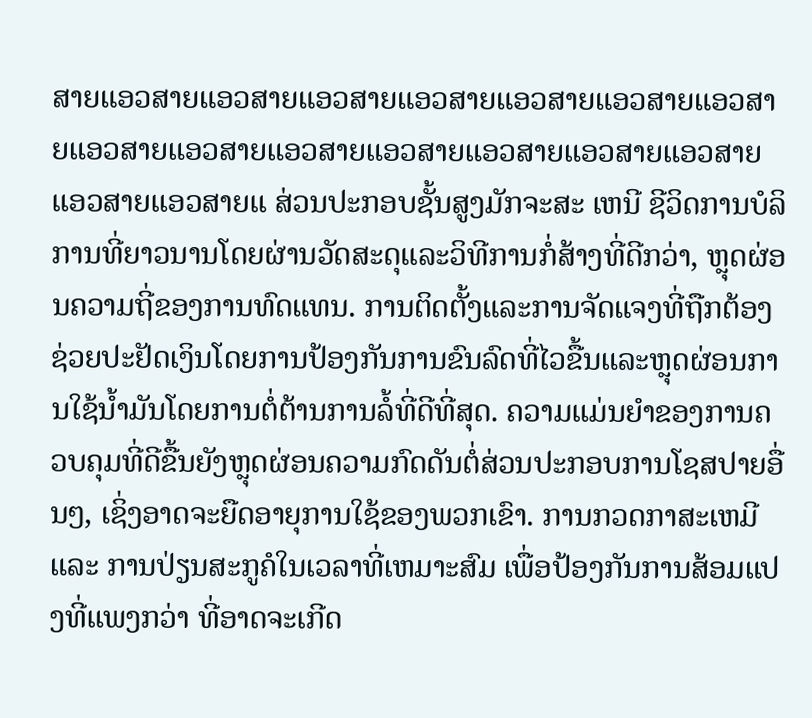ສາຍແອວສາຍແອວສາຍແອວສາຍແອວສາຍແອວສາຍແອວສາຍແອວສາຍແອວສາຍແອວສາຍແອວສາຍແອວສາຍແອວສາຍແອວສາຍແອວສາຍແອວສາຍແອວສາຍແ ສ່ວນປະກອບຊັ້ນສູງມັກຈະສະ ເຫນີ ຊີວິດການບໍລິການທີ່ຍາວນານໂດຍຜ່ານວັດສະດຸແລະວິທີການກໍ່ສ້າງທີ່ດີກວ່າ, ຫຼຸດຜ່ອນຄວາມຖີ່ຂອງການທົດແທນ. ການຕິດຕັ້ງແລະການຈັດແຈງທີ່ຖືກຕ້ອງຊ່ວຍປະຢັດເງິນໂດຍການປ້ອງກັນການຂົນລົດທີ່ໄວຂື້ນແລະຫຼຸດຜ່ອນການໃຊ້ນໍ້າມັນໂດຍການຕໍ່ຕ້ານການລໍ້ທີ່ດີທີ່ສຸດ. ຄວາມແມ່ນຍໍາຂອງການຄວບຄຸມທີ່ດີຂື້ນຍັງຫຼຸດຜ່ອນຄວາມກົດດັນຕໍ່ສ່ວນປະກອບການໂຊສປາຍອື່ນໆ, ເຊິ່ງອາດຈະຍືດອາຍຸການໃຊ້ຂອງພວກເຂົາ. ການກວດກາສະເຫມີ ແລະ ການປ່ຽນສະກູຄໍໃນເວລາທີ່ເຫມາະສົມ ເພື່ອປ້ອງກັນການສ້ອມແປງທີ່ແພງກວ່າ ທີ່ອາດຈະເກີດ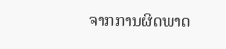ຈາກການຜິດພາດ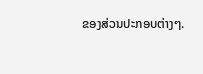ຂອງສ່ວນປະກອບຕ່າງໆ.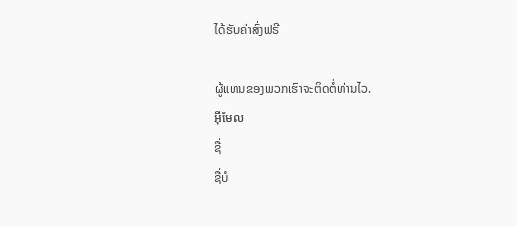ໄດ້ຮັບຄ່າສົ່ງຟຣີ

ຜູ້ແທນຂອງພວກເຮົາຈະຕິດຕໍ່ທ່ານໄວ.
អ៊ីមែល
ຊື່
ຊື່ບໍ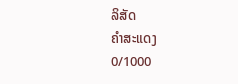ລິສັດ
ຄຳສະແດງ
0/1000